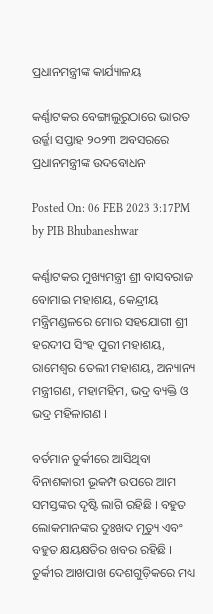ପ୍ରଧାନମନ୍ତ୍ରୀଙ୍କ କାର୍ଯ୍ୟାଳୟ

କର୍ଣ୍ଣାଟକର ବେଙ୍ଗାଲୁରୁଠାରେ ଭାରତ ଉର୍ଜ୍ଜା ସପ୍ତାହ ୨୦୨୩ ଅବସରରେ ପ୍ରଧାନମନ୍ତ୍ରୀଙ୍କ ଉଦବୋଧନ

Posted On: 06 FEB 2023 3:17PM by PIB Bhubaneshwar

କର୍ଣ୍ଣାଟକର ମୁଖ୍ୟମନ୍ତ୍ରୀ ଶ୍ରୀ ବାସବରାଜ ବୋମାଇ ମହାଶୟ, କେନ୍ଦ୍ରୀୟ ମନ୍ତ୍ରିମଣ୍ଡଳରେ ମୋର ସହଯୋଗୀ ଶ୍ରୀ ହରଦୀପ ସିଂହ ପୁରୀ ମହାଶୟ, ରାମେଶ୍ୱର ତେଲୀ ମହାଶୟ, ଅନ୍ୟାନ୍ୟ ମନ୍ତ୍ରୀଗଣ, ମହାମହିମ, ଭଦ୍ର ବ୍ୟକ୍ତି ଓ ଭଦ୍ର ମହିଳାଗଣ ।

ବର୍ତମାନ ତୁର୍କୀରେ ଆସିଥିବା ବିନାଶକାରୀ ଭୂକମ୍ପ ଉପରେ ଆମ ସମସ୍ତଙ୍କର ଦୃଷ୍ଟି ଲାଗି ରହିଛି । ବହୁତ ଲୋକମାନଙ୍କର ଦୁଃଖଦ ମୃତ୍ୟୁ ଏବଂ ବହୁତ କ୍ଷୟକ୍ଷତିର ଖବର ରହିଛି । ତୁର୍କୀର ଆଖପାଖ ଦେଶଗୁଡ଼ିକରେ ମଧ୍ୟ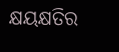କ୍ଷୟକ୍ଷତିର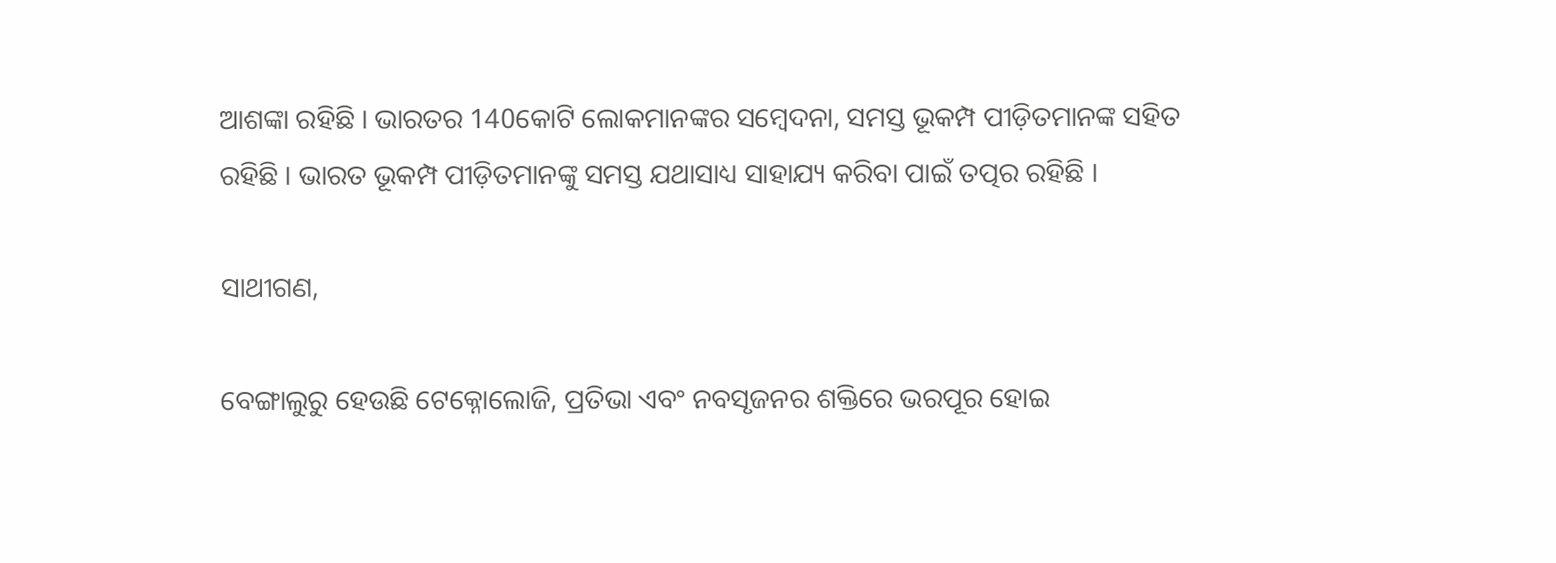ଆଶଙ୍କା ରହିଛି । ଭାରତର 140କୋଟି ଲୋକମାନଙ୍କର ସମ୍ବେଦନା, ସମସ୍ତ ଭୂକମ୍ପ ପୀଡ଼ିତମାନଙ୍କ ସହିତ ରହିଛି । ଭାରତ ଭୂକମ୍ପ ପୀଡ଼ିତମାନଙ୍କୁ ସମସ୍ତ ଯଥାସାଧ୍ୟ ସାହାଯ୍ୟ କରିବା ପାଇଁ ତତ୍ପର ରହିଛି ।

ସାଥୀଗଣ,

ବେଙ୍ଗାଲୁରୁ ହେଉଛି ଟେକ୍ନୋଲୋଜି, ପ୍ରତିଭା ଏବଂ ନବସୃଜନର ଶକ୍ତିରେ ଭରପୂର ହୋଇ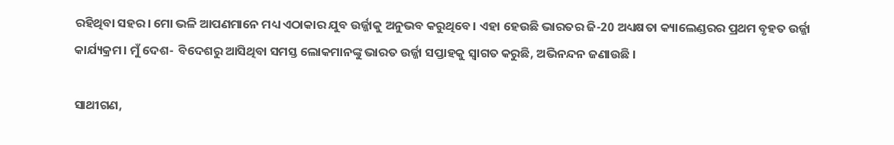ରହିଥିବା ସହର। ମୋ ଭଳି ଆପଣମାନେ ମଧ୍ୟ ଏଠାକାର ଯୁବ ଉର୍ଜ୍ଜାକୁ ଅନୁଭବ କରୁଥିବେ। ଏହା ହେଉଛି ଭାରତର ଜି-20 ଅଧ୍ୟକ୍ଷତା କ୍ୟାଲେଣ୍ଡରର ପ୍ରଥମ ବୃହତ ଉର୍ଜ୍ଜା କାର୍ଯ୍ୟକ୍ରମ। ମୁଁ ଦେଶ- ବିଦେଶରୁ ଆସିଥିବା ସମସ୍ତ ଲୋକମାନଙ୍କୁ ଭାରତ ଉର୍ଜ୍ଜା ସପ୍ତାହକୁ ସ୍ୱାଗତ କରୁଛି, ଅଭିନନ୍ଦନ ଜଣାଉଛି ।

ସାଥୀଗଣ,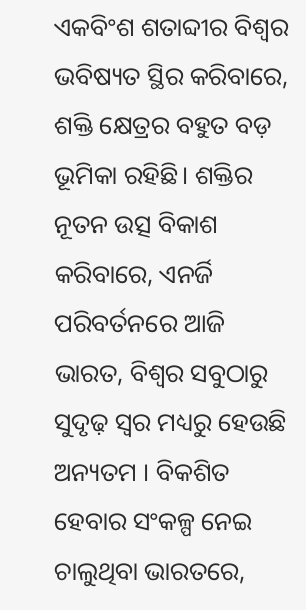ଏକବିଂଶ ଶତାବ୍ଦୀର ବିଶ୍ୱର ଭବିଷ୍ୟତ ସ୍ଥିର କରିବାରେ, ଶକ୍ତି କ୍ଷେତ୍ରର ବହୁତ ବଡ଼ ଭୂମିକା ରହିଛି। ଶକ୍ତିର ନୂତନ ଉତ୍ସ ବିକାଶ କରିବାରେ, ଏନର୍ଜି ପରିବର୍ତନରେ ଆଜି ଭାରତ, ବିଶ୍ୱର ସବୁଠାରୁ ସୁଦୃଢ଼ ସ୍ୱର ମଧ୍ୟରୁ ହେଉଛି ଅନ୍ୟତମ । ବିକଶିତ ହେବାର ସଂକଳ୍ପ ନେଇ ଚାଲୁଥିବା ଭାରତରେ,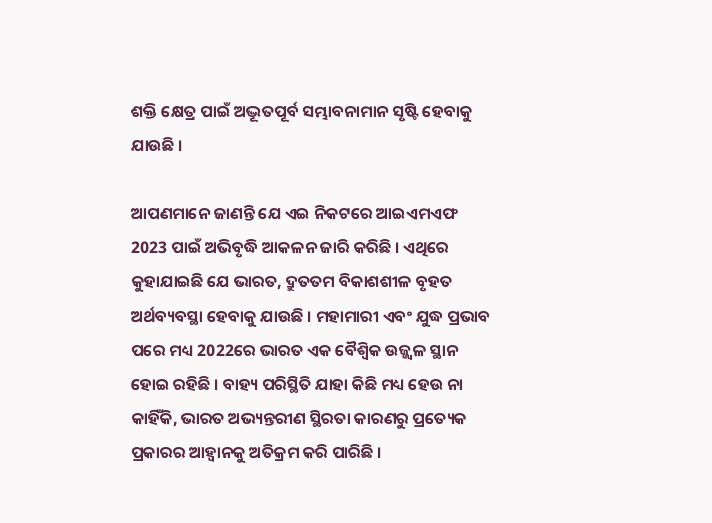ଶକ୍ତି କ୍ଷେତ୍ର ପାଇଁ ଅଦ୍ଭୂତପୂର୍ବ ସମ୍ଭାବନାମାନ ସୃଷ୍ଟି ହେବାକୁ ଯାଉଛି ।

ଆପଣମାନେ ଜାଣନ୍ତି ଯେ ଏଇ ନିକଟରେ ଆଇଏମଏଫ 2023 ପାଇଁ ଅଭିବୃଦ୍ଧି ଆକଳନ ଜାରି କରିଛି । ଏଥିରେ କୁହାଯାଇଛି ଯେ ଭାରତ, ଦ୍ରୁତତମ ବିକାଶଶୀଳ ବୃହତ ଅର୍ଥବ୍ୟବସ୍ଥା ହେବାକୁ ଯାଉଛି । ମହାମାରୀ ଏବଂ ଯୁଦ୍ଧ ପ୍ରଭାବ ପରେ ମଧ୍ୟ 2022ରେ ଭାରତ ଏକ ବୈଶ୍ୱିକ ଉଜ୍ଜ୍ୱଳ ସ୍ଥାନ ହୋଇ ରହିଛି । ବାହ୍ୟ ପରିସ୍ଥିତି ଯାହା କିଛି ମଧ୍ୟ ହେଉ ନା କାହିଁକି, ଭାରତ ଅଭ୍ୟନ୍ତରୀଣ ସ୍ଥିରତା କାରଣରୁ ପ୍ରତ୍ୟେକ ପ୍ରକାରର ଆହ୍ୱାନକୁ ଅତିକ୍ରମ କରି ପାରିଛି ।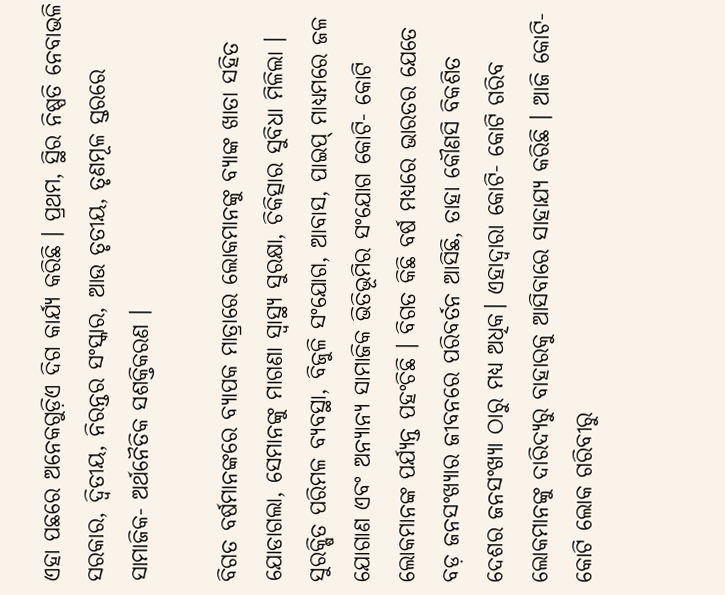ଏହା ପଛରେ ଅନେକଗୁଡ଼ିଏ ଦିଗ କାର୍ଯ୍ୟ କରିଛି । ପ୍ରଥମ, ସ୍ଥିର ନିଷ୍ପତି ନେବାଭଳି ସରକାର, ଦ୍ୱିତୀୟ, ନିରନ୍ତର ସଂସ୍କାର, ଆଉ ତୃତୀୟ, ତୃଣମୂଳ ସ୍ତରରେ ସାମାଜିକ- ଅର୍ଥନୈତିକ ସଶକ୍ତିକରଣ ।

ବିଗତ ବର୍ଷମାନଙ୍କରେ ବ୍ୟାପକ ମାତ୍ରାରେ ଲୋକମାନଙ୍କୁ ବ୍ୟାଙ୍କ ଖାତା ସହିତ ଯୋଡାଗଲା, ସେମାନଙ୍କୁ ମାଗଣା ସ୍ୱାସ୍ଥ୍ୟ ସୁରକ୍ଷା, ଚିକିତ୍ସାର ସୁବିଧା ମିଳିଲା । ସୁରକ୍ଷିତ ପରିମଳ ବ୍ୟବସ୍ଥା, ବିଜୁଳି ସଂଯୋଗ, ଆବାସ, ପାଇପ୍ ମାଧ୍ୟମରେ ଜଳ ଯୋଗାଣ ଏବଂ ଅନ୍ୟାନ୍ୟ ସାମାଜିକ ଭିତିଭୂମିର ସଂଯୋଗ କୋଟି- କୋଟି ଲୋକମାନଙ୍କ ପର୍ଯ୍ୟନ୍ତ ପହଂଚିଛି । ବିଗତ କିଛି ବର୍ଷ ମଧ୍ୟରେ ଭାରତର ଯେତେ ବଡ଼ ଜନସଂଖ୍ୟାର ଜୀବନରେ ପରିବର୍ତନ ଆସିଛି, ତାହା କୌଣସି ବିକଶିତ ଦେଶର ଜନସଂଖ୍ୟା ଠାରୁ ମଧ୍ୟ ଅଧିକ। ଏହାଦ୍ୱାରା କୋଟି- କୋଟି ଗରିବ ଲୋକମାନଙ୍କୁ ଦାରିଦ୍ୟରୁ ବାହାରକୁ ଆସିବାରେ ସାହାଯ୍ୟ କରିଛି । ଆଜି କୋଟି- କୋଟି ଲୋକ ଗରିବୀରୁ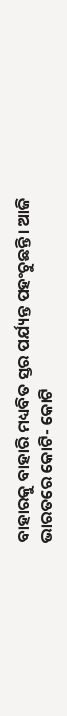ବାହାରକୁ ବାହାରି ମଧ୍ୟବିତ ସ୍ତର ପର୍ଯ୍ୟନ୍ତ ପହଂଚୁଛନ୍ତି। ଆଜି ଭାରତରେ କୋଟି- କୋଟି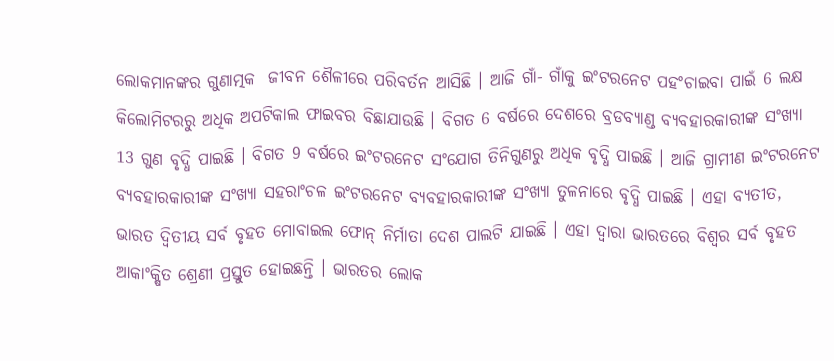ଲୋକମାନଙ୍କର ଗୁଣାତ୍ମକ  ଜୀବନ ଶୈଳୀରେ ପରିବର୍ତନ ଆସିଛି । ଆଜି ଗାଁ- ଗାଁକୁ ଇଂଟରନେଟ ପହଂଚାଇବା ପାଇଁ 6 ଲକ୍ଷ କିଲୋମିଟରରୁ ଅଧିକ ଅପଟିକାଲ ଫାଇବର ବିଛାଯାଉଛି । ବିଗତ 6 ବର୍ଷରେ ଦେଶରେ ବ୍ରଡବ୍ୟାଣ୍ଡ ବ୍ୟବହାରକାରୀଙ୍କ ସଂଖ୍ୟା 13 ଗୁଣ ବୃଦ୍ଧି ପାଇଛି । ବିଗତ 9 ବର୍ଷରେ ଇଂଟରନେଟ ସଂଯୋଗ ତିନିଗୁଣରୁ ଅଧିକ ବୃଦ୍ଧି ପାଇଛି । ଆଜି ଗ୍ରାମୀଣ ଇଂଟରନେଟ ବ୍ୟବହାରକାରୀଙ୍କ ସଂଖ୍ୟା ସହରାଂଚଳ ଇଂଟରନେଟ ବ୍ୟବହାରକାରୀଙ୍କ ସଂଖ୍ୟା ତୁଳନାରେ ବୃଦ୍ଧି ପାଇଛି । ଏହା ବ୍ୟତୀତ, ଭାରତ ଦ୍ୱିତୀୟ ସର୍ବ ବୃହତ ମୋବାଇଲ ଫୋନ୍ ନିର୍ମାତା ଦେଶ ପାଲଟି ଯାଇଛି । ଏହା ଦ୍ୱାରା ଭାରତରେ ବିଶ୍ୱର ସର୍ବ ବୃହତ ଆକାଂକ୍ଷିତ ଶ୍ରେଣୀ ପ୍ରସ୍ତୁତ ହୋଇଛନ୍ତି । ଭାରତର ଲୋକ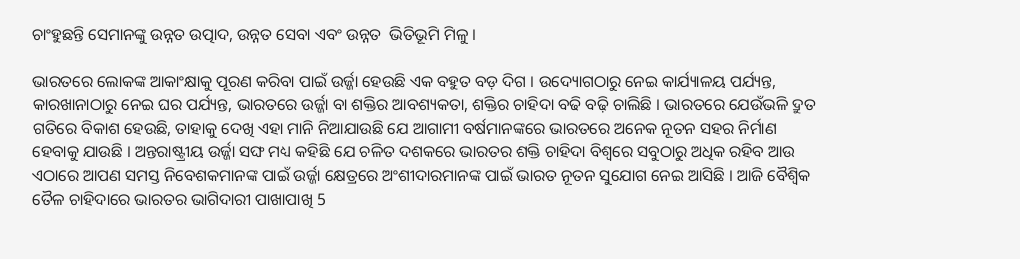ଚାଂହୁଛନ୍ତି ସେମାନଙ୍କୁ ଉନ୍ନତ ଉତ୍ପାଦ, ଉନ୍ନତ ସେବା ଏବଂ ଉନ୍ନତ  ଭିତିଭୂମି ମିଳୁ ।

ଭାରତରେ ଲୋକଙ୍କ ଆକାଂକ୍ଷାକୁ ପୂରଣ କରିବା ପାଇଁ ଉର୍ଜ୍ଜା ହେଉଛି ଏକ ବହୁତ ବଡ଼ ଦିଗ । ଉଦ୍ୟୋଗଠାରୁ ନେଇ କାର୍ଯ୍ୟାଳୟ ପର୍ଯ୍ୟନ୍ତ, କାରଖାନାଠାରୁ ନେଇ ଘର ପର୍ଯ୍ୟନ୍ତ, ଭାରତରେ ଉର୍ଜ୍ଜା ବା ଶକ୍ତିର ଆବଶ୍ୟକତା, ଶକ୍ତିର ଚାହିଦା ବଢି ବଢ଼ି ଚାଲିଛି । ଭାରତରେ ଯେଉଁଭଳି ଦ୍ରୁତ ଗତିରେ ବିକାଶ ହେଉଛି, ତାହାକୁ ଦେଖି ଏହା ମାନି ନିଆଯାଉଛି ଯେ ଆଗାମୀ ବର୍ଷମାନଙ୍କରେ ଭାରତରେ ଅନେକ ନୂତନ ସହର ନିର୍ମାଣ ହେବାକୁ ଯାଉଛି । ଅନ୍ତରାଷ୍ଟ୍ରୀୟ ଉର୍ଜ୍ଜା ସଙ୍ଘ ମଧ୍ୟ କହିଛି ଯେ ଚଳିତ ଦଶକରେ ଭାରତର ଶକ୍ତି ଚାହିଦା ବିଶ୍ୱରେ ସବୁଠାରୁ ଅଧିକ ରହିବ ଆଉ ଏଠାରେ ଆପଣ ସମସ୍ତ ନିବେଶକମାନଙ୍କ ପାଇଁ ଉର୍ଜ୍ଜା କ୍ଷେତ୍ରରେ ଅଂଶୀଦାରମାନଙ୍କ ପାଇଁ ଭାରତ ନୂତନ ସୁଯୋଗ ନେଇ ଆସିଛି । ଆଜି ବୈଶ୍ୱିକ ତୈଳ ଚାହିଦାରେ ଭାରତର ଭାଗିଦାରୀ ପାଖାପାଖି 5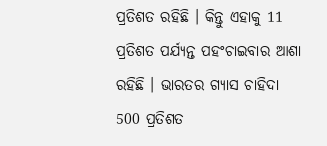ପ୍ରତିଶତ ରହିଛି । କିନ୍ତୁ ଏହାକୁ 11 ପ୍ରତିଶତ ପର୍ଯ୍ୟନ୍ତ ପହଂଚାଇବାର ଆଶା ରହିଛି । ଭାରତର ଗ୍ୟାସ ଚାହିଦା 500 ପ୍ରତିଶତ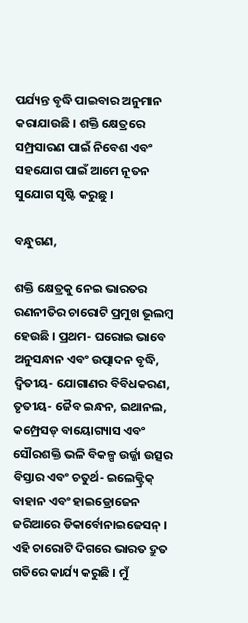ପର୍ଯ୍ୟନ୍ତ ବୃଦ୍ଧି ପାଇବାର ଅନୁମାନ କରାଯାଉଛି । ଶକ୍ତି କ୍ଷେତ୍ରରେ ସମ୍ପ୍ରସାରଣ ପାଇଁ ନିବେଶ ଏବଂ ସହଯୋଗ ପାଇଁ ଆମେ ନୂତନ ସୁଯୋଗ ସୃଷ୍ଟି କରୁଛୁ ।

ବନ୍ଧୁଗଣ,

ଶକ୍ତି କ୍ଷେତ୍ରକୁ ନେଇ ଭାରତର ରଣନୀତିର ଚାରୋଟି ପ୍ରମୁଖ ଭୂଲମ୍ବ ହେଉଛି । ପ୍ରଥମ- ଘରୋଇ ଭାବେ ଅନୁସନ୍ଧାନ ଏବଂ ଉତ୍ପାଦନ ବୃଦ୍ଧି, ଦ୍ୱିତୀୟ- ଯୋଗାଣର ବିବିଧକରଣ, ତୃତୀୟ- ଜୈବ ଇନ୍ଧନ, ଇଥାନଲ, କମ୍ପ୍ରେସଡ୍ ବାୟୋଗ୍ୟାସ ଏବଂ ସୌରଶକ୍ତି ଭଳି ବିକଳ୍ପ ଉର୍ଜ୍ଜା ଉତ୍ସର ବିସ୍ତାର ଏବଂ ଚତୁର୍ଥ- ଇଲେକ୍ଟ୍ରିକ୍ ବାହାନ ଏବଂ ହାଇଡ୍ରୋଜେନ ଜରିଆରେ ଡିକାର୍ବୋନାଇଜେସନ୍ । ଏହି ଚାରୋଟି ଦିଗରେ ଭାରତ ଦ୍ରୁତ ଗତିରେ କାର୍ଯ୍ୟ କରୁଛି । ମୁଁ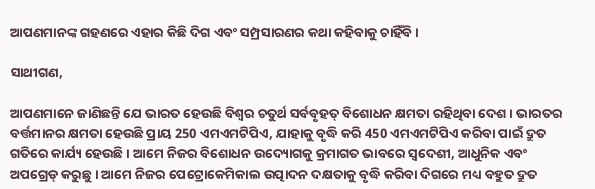ଆପଣମାନଙ୍କ ଗହଣରେ ଏହାର କିଛି ଦିଗ ଏବଂ ସମ୍ପ୍ରସାରଣର କଥା କହିବାକୁ ଚାହିଁବି ।

ସାଥୀଗଣ,

ଆପଣମାନେ ଜାଣିଛନ୍ତି ଯେ ଭାରତ ହେଉଛି ବିଶ୍ୱର ଚତୁର୍ଥ ସର୍ବବୃହତ୍ ବିଶୋଧନ କ୍ଷମତା ରହିଥିବା ଦେଶ । ଭାରତର ବର୍ତ୍ତମାନର କ୍ଷମତା ହେଉଛି ପ୍ରାୟ 250 ଏମଏମଟିପିଏ, ଯାହାକୁ ବୃଦ୍ଧି କରି 450 ଏମଏମଟିପିଏ କରିବା ପାଇଁ ଦ୍ରୁତ ଗତିରେ କାର୍ଯ୍ୟ ହେଉଛି । ଆମେ ନିଜର ବିଶୋଧନ ଉଦ୍ୟୋଗକୁ କ୍ରମାଗତ ଭାବରେ ସ୍ୱଦେଶୀ, ଆଧୁନିକ ଏବଂ ଅପଗ୍ରେଡ୍ କରୁଛୁ । ଆମେ ନିଜର ପେଟ୍ରୋକେମିକାଲ ଉତ୍ପାଦନ ଦକ୍ଷତାକୁ ବୃଦ୍ଧି କରିବା ଦିଗରେ ମଧ୍ୟ ବହୁତ ଦ୍ରୁତ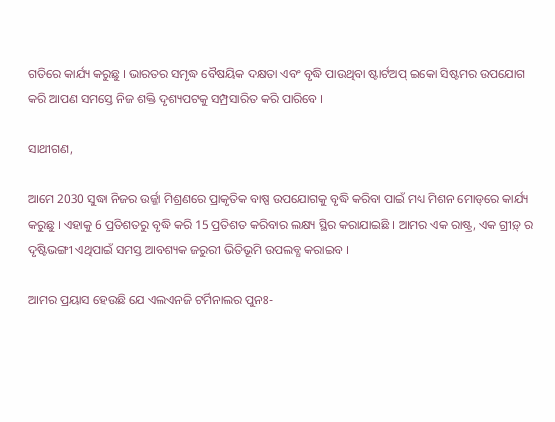ଗତିରେ କାର୍ଯ୍ୟ କରୁଛୁ । ଭାରତର ସମୃଦ୍ଧ ବୈଷୟିକ ଦକ୍ଷତା ଏବଂ ବୃଦ୍ଧି ପାଉଥିବା ଷ୍ଟାର୍ଟଅପ୍ ଇକୋ ସିଷ୍ଟମର ଉପଯୋଗ କରି ଆପଣ ସମସ୍ତେ ନିଜ ଶକ୍ତି ଦୃଶ୍ୟପଟକୁ ସମ୍ପ୍ରସାରିତ କରି ପାରିବେ ।

ସାଥୀଗଣ,

ଆମେ 2030 ସୁଦ୍ଧା ନିଜର ଉର୍ଜ୍ଜା ମିଶ୍ରଣରେ ପ୍ରାକୃତିକ ବାଷ୍ପ ଉପଯୋଗକୁ ବୃଦ୍ଧି କରିବା ପାଇଁ ମଧ୍ୟ ମିଶନ ମୋଡ୍‌ରେ କାର୍ଯ୍ୟ କରୁଛୁ । ଏହାକୁ 6 ପ୍ରତିଶତରୁ ବୃଦ୍ଧି କରି 15 ପ୍ରତିଶତ କରିବାର ଲକ୍ଷ୍ୟ ସ୍ଥିର କରାଯାଇଛି । ଆମର ଏକ ରାଷ୍ଟ୍ର, ଏକ ଗ୍ରୀଡ଼୍ ର ଦୃଷ୍ଟିଭଙ୍ଗୀ ଏଥିପାଇଁ ସମସ୍ତ ଆବଶ୍ୟକ ଜରୁରୀ ଭିତିଭୂମି ଉପଲବ୍ଧ କରାଇବ ।

ଆମର ପ୍ରୟାସ ହେଉଛି ଯେ ଏଲଏନଜି ଟର୍ମିନାଲର ପୁନଃ-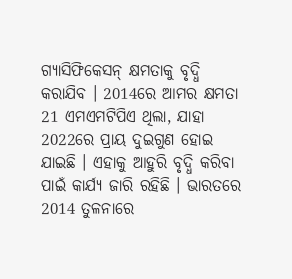ଗ୍ୟାସିଫିକେସନ୍ କ୍ଷମତାକୁ ବୃଦ୍ଧି କରାଯିବ । 2014ରେ ଆମର କ୍ଷମତା 21 ଏମଏମଟିପିଏ ଥିଲା, ଯାହା 2022ରେ ପ୍ରାୟ ଦୁଇଗୁଣ ହୋଇ ଯାଇଛି । ଏହାକୁ ଆହୁରି ବୃଦ୍ଧି କରିବା ପାଇଁ କାର୍ଯ୍ୟ ଜାରି ରହିଛି । ଭାରତରେ 2014 ତୁଳନାରେ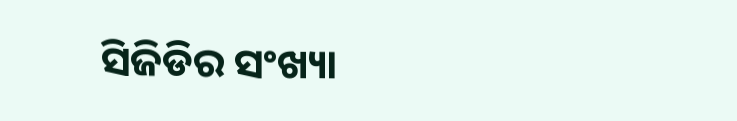ସିଜିଡିର ସଂଖ୍ୟା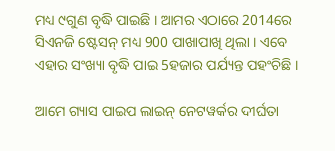ମଧ୍ୟ ୯ଗୁଣ ବୃଦ୍ଧି ପାଇଛି । ଆମର ଏଠାରେ 2014ରେ ସିଏନଜି ଷ୍ଟେସନ୍ ମଧ୍ୟ 900 ପାଖାପାଖି ଥିଲା । ଏବେ ଏହାର ସଂଖ୍ୟା ବୃଦ୍ଧି ପାଇ 5ହଜାର ପର୍ଯ୍ୟନ୍ତ ପହଂଚିଛି ।

ଆମେ ଗ୍ୟାସ ପାଇପ ଲାଇନ୍ ନେଟୱର୍କର ଦୀର୍ଘତା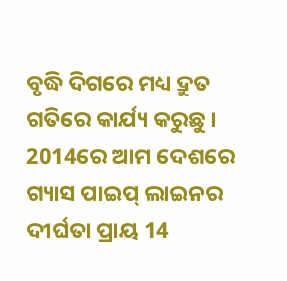ବୃଦ୍ଧି ଦିଗରେ ମଧ୍ୟ ଦ୍ରୁତ ଗତିରେ କାର୍ଯ୍ୟ କରୁଛୁ । 2014ରେ ଆମ ଦେଶରେ ଗ୍ୟାସ ପାଇପ୍ ଲାଇନର ଦୀର୍ଘତା ପ୍ରାୟ 14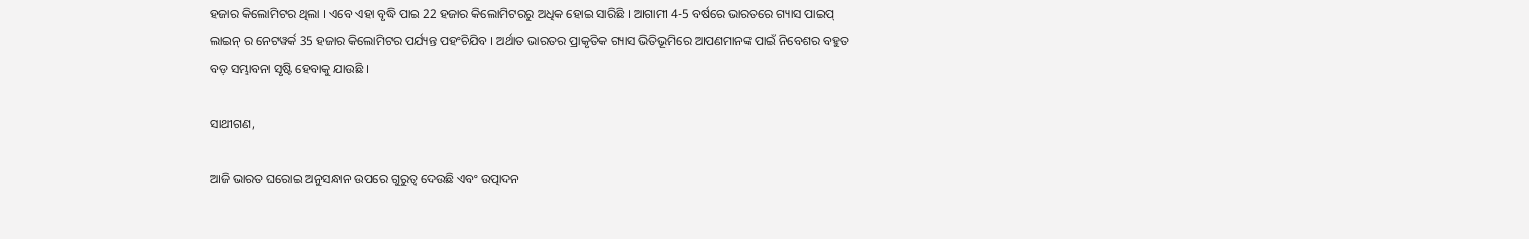ହଜାର କିଲୋମିଟର ଥିଲା । ଏବେ ଏହା ବୃଦ୍ଧି ପାଇ 22 ହଜାର କିଲୋମିଟରରୁ ଅଧିକ ହୋଇ ସାରିଛି । ଆଗାମୀ 4-5 ବର୍ଷରେ ଭାରତରେ ଗ୍ୟାସ ପାଇପ୍ ଲାଇନ୍ ର ନେଟୱର୍କ 35 ହଜାର କିଲୋମିଟର ପର୍ଯ୍ୟନ୍ତ ପହଂଚିଯିବ । ଅର୍ଥାତ ଭାରତର ପ୍ରାକୃତିକ ଗ୍ୟାସ ଭିତିଭୂମିରେ ଆପଣମାନଙ୍କ ପାଇଁ ନିବେଶର ବହୁତ ବଡ଼ ସମ୍ଭାବନା ସୃଷ୍ଟି ହେବାକୁ ଯାଉଛି ।

ସାଥୀଗଣ,

ଆଜି ଭାରତ ଘରୋଇ ଅନୁସନ୍ଧାନ ଉପରେ ଗୁରୁତ୍ୱ ଦେଉଛି ଏବଂ ଉତ୍ପାଦନ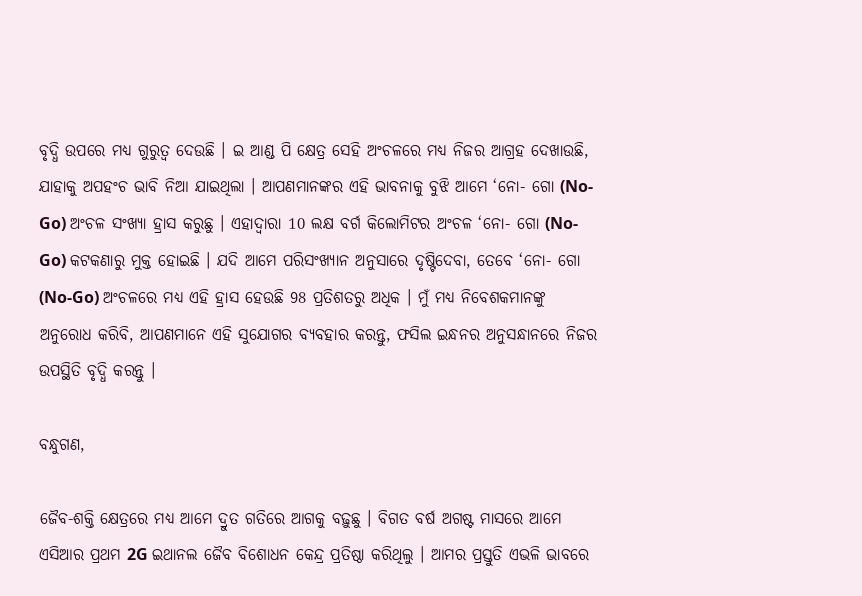ବୃଦ୍ଧି ଉପରେ ମଧ୍ୟ ଗୁରୁତ୍ୱ ଦେଉଛି । ଇ ଆଣ୍ଡ ପି କ୍ଷେତ୍ର ସେହି ଅଂଚଳରେ ମଧ୍ୟ ନିଜର ଆଗ୍ରହ ଦେଖାଉଛି, ଯାହାକୁ ଅପହଂଚ ଭାବି ନିଆ ଯାଇଥିଲା । ଆପଣମାନଙ୍କର ଏହି ଭାବନାକୁ ବୁଝି ଆମେ ‘ନୋ- ଗୋ (No-Go) ଅଂଚଳ ସଂଖ୍ୟା ହ୍ରାସ କରୁଛୁ । ଏହାଦ୍ୱାରା 10 ଲକ୍ଷ ବର୍ଗ କିଲୋମିଟର ଅଂଚଳ ‘ନୋ- ଗୋ (No-Go) କଟକଣାରୁ ମୁକ୍ତ ହୋଇଛି । ଯଦି ଆମେ ପରିସଂଖ୍ୟାନ ଅନୁସାରେ ଦୃଷ୍ଟିଦେବା, ତେବେ ‘ନୋ- ଗୋ (No-Go) ଅଂଚଳରେ ମଧ୍ୟ ଏହି ହ୍ରାସ ହେଉଛି 98 ପ୍ରତିଶତରୁ ଅଧିକ । ମୁଁ ମଧ୍ୟ ନିବେଶକମାନଙ୍କୁ ଅନୁରୋଧ କରିବି, ଆପଣମାନେ ଏହି ସୁଯୋଗର ବ୍ୟବହାର କରନ୍ତୁ, ଫସିଲ ଇନ୍ଧନର ଅନୁସନ୍ଧାନରେ ନିଜର ଉପସ୍ଥିତି ବୃଦ୍ଧି କରନ୍ତୁ ।

ବନ୍ଧୁଗଣ,

ଜୈବ-ଶକ୍ତି କ୍ଷେତ୍ରରେ ମଧ୍ୟ ଆମେ ଦ୍ରୁତ ଗତିରେ ଆଗକୁ ବଢ଼ୁଛୁ । ବିଗତ ବର୍ଷ ଅଗଷ୍ଟ ମାସରେ ଆମେ ଏସିଆର ପ୍ରଥମ 2G ଇଥାନଲ ଜୈବ ବିଶୋଧନ କେନ୍ଦ୍ର ପ୍ରତିଷ୍ଠା କରିଥିଲୁ । ଆମର ପ୍ରସ୍ତୁତି ଏଭଳି ଭାବରେ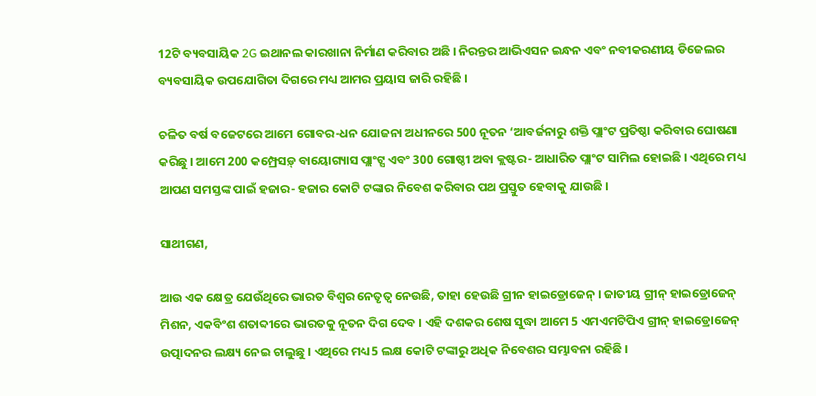12ଟି ବ୍ୟବସାୟିକ 2G ଇଥାନଲ କାରଖାନା ନିର୍ମାଣ କରିବାର ଅଛି । ନିରନ୍ତର ଆଭିଏସନ ଇନ୍ଧନ ଏବଂ ନବୀକରଣୀୟ ଡିଜେଲର ବ୍ୟବସାୟିକ ଉପଯୋଗିତା ଦିଗରେ ମଧ୍ୟ ଆମର ପ୍ରୟାସ ଜାରି ରହିଛି ।

ଚଳିତ ବର୍ଷ ବଜେଟରେ ଆମେ ଗୋବର-ଧନ ଯୋଜନା ଅଧୀନରେ 500 ନୂତନ ‘ଆବର୍ଜନାରୁ ଶକ୍ତି ପ୍ଲାଂଟ ପ୍ରତିଷ୍ଠା କରିବାର ଘୋଷଣା କରିଛୁ । ଆମେ 200 କମ୍ପ୍ରେସଡ଼୍ ବାୟୋଗ୍ୟାସ ପ୍ଲାଂଟ୍ସ ଏବଂ 300 ଗୋଷ୍ଠୀ ଅବା କ୍ଲଷ୍ଟର- ଆଧାରିତ ପ୍ଲାଂଟ ସାମିଲ ହୋଇଛି । ଏଥିରେ ମଧ୍ୟ ଆପଣ ସମସ୍ତଙ୍କ ପାଇଁ ହଜାର- ହଜାର କୋଟି ଟଙ୍କାର ନିବେଶ କରିବାର ପଥ ପ୍ରସ୍ତୁତ ହେବାକୁ ଯାଉଛି ।

ସାଥୀଗଣ,

ଆଉ ଏକ କ୍ଷେତ୍ର ଯେଉଁଥିରେ ଭାରତ ବିଶ୍ୱର ନେତୃତ୍ୱ ନେଉଛି, ତାହା ହେଉଛି ଗ୍ରୀନ ହାଇଡ୍ରୋଜେନ୍ । ଜାତୀୟ ଗ୍ରୀନ୍ ହାଇଡ୍ରୋଜେନ୍ ମିଶନ, ଏକବିଂଶ ଶତାବ୍ଦୀରେ ଭାରତକୁ ନୂତନ ଦିଗ ଦେବ । ଏହି ଦଶକର ଶେଷ ସୁଦ୍ଧା ଆମେ 5 ଏମଏମଟିପିଏ ଗ୍ରୀନ୍ ହାଇଡ୍ରୋଜେନ୍ ଉତ୍ପାଦନର ଲକ୍ଷ୍ୟ ନେଇ ଚାଲୁଛୁ । ଏଥିରେ ମଧ୍ୟ 5 ଲକ୍ଷ କୋଟି ଟଙ୍କାରୁ ଅଧିକ ନିବେଶର ସମ୍ଭାବନା ରହିଛି ।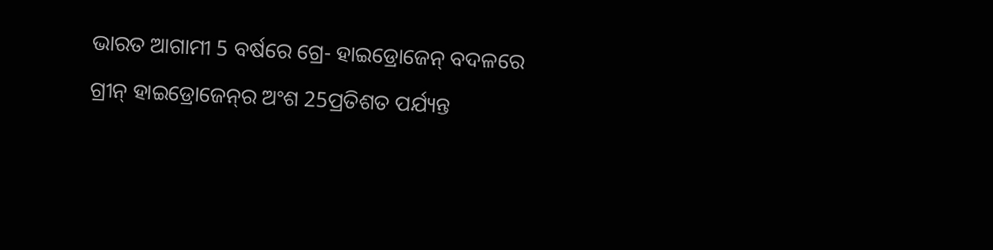ଭାରତ ଆଗାମୀ 5 ବର୍ଷରେ ଗ୍ରେ- ହାଇଡ୍ରୋଜେନ୍ ବଦଳରେ ଗ୍ରୀନ୍ ହାଇଡ୍ରୋଜେନ୍‌ର ଅଂଶ 25ପ୍ରତିଶତ ପର୍ଯ୍ୟନ୍ତ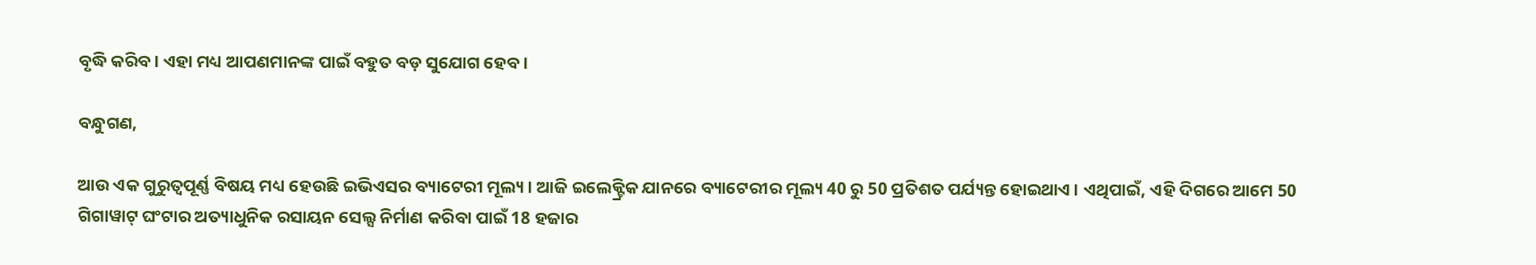ବୃଦ୍ଧି କରିବ । ଏହା ମଧ୍ୟ ଆପଣମାନଙ୍କ ପାଇଁ ବହୁତ ବଡ଼ ସୁଯୋଗ ହେବ ।

ବନ୍ଧୁଗଣ,

ଆଉ ଏକ ଗୁରୁତ୍ୱପୂର୍ଣ୍ଣ ବିଷୟ ମଧ୍ୟ ହେଉଛି ଇଭିଏସର ବ୍ୟାଟେରୀ ମୂଲ୍ୟ । ଆଜି ଇଲେକ୍ଟ୍ରିକ ଯାନରେ ବ୍ୟାଟେରୀର ମୂଲ୍ୟ 40 ରୁ 50 ପ୍ରତିଶତ ପର୍ଯ୍ୟନ୍ତ ହୋଇଥାଏ । ଏଥିପାଇଁ, ଏହି ଦିଗରେ ଆମେ 50 ଗିଗାୱାଟ୍ ଘଂଟାର ଅତ୍ୟାଧୁନିକ ରସାୟନ ସେଲ୍ସ ନିର୍ମାଣ କରିବା ପାଇଁ 18 ହଜାର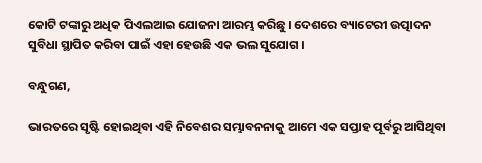କୋଟି ଟଙ୍କାରୁ ଅଧିକ ପିଏଲଆଇ ଯୋଜନା ଆରମ୍ଭ କରିଛୁ । ଦେଶରେ ବ୍ୟାଟେରୀ ଉତ୍ପାଦନ ସୁବିଧା ସ୍ଥାପିତ କରିବା ପାଇଁ ଏହା ହେଉଛି ଏକ ଭଲ ସୁଯୋଗ ।

ବନ୍ଧୁଗଣ,

ଭାରତରେ ସୃଷ୍ଟି ହୋଇଥିବା ଏହି ନିବେଶର ସମ୍ଭାବନନାକୁ ଆମେ ଏକ ସପ୍ତାହ ପୂର୍ବରୁ ଆସିଥିବା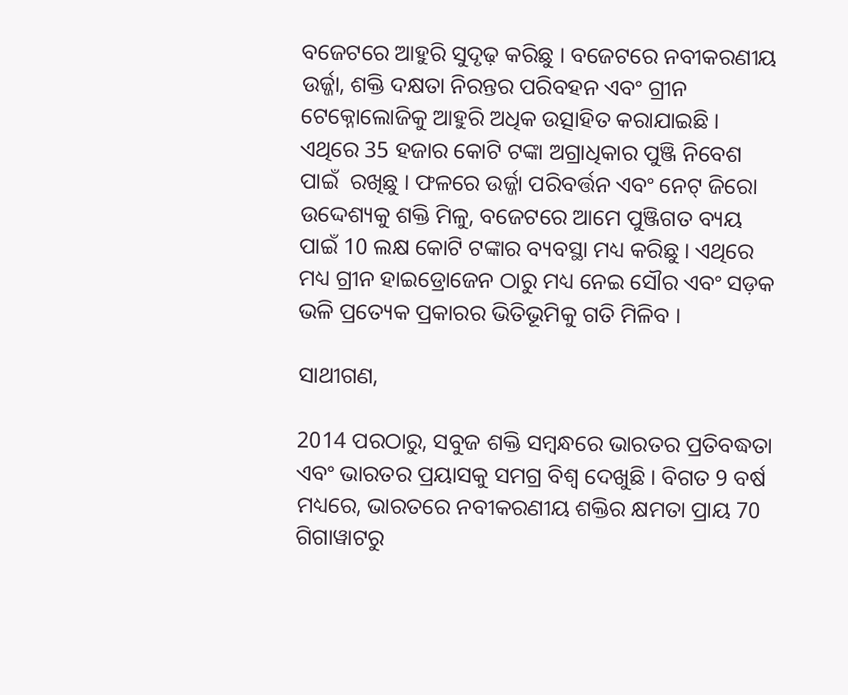ବଜେଟରେ ଆହୁରି ସୁଦୃଢ଼ କରିଛୁ । ବଜେଟରେ ନବୀକରଣୀୟ ଉର୍ଜ୍ଜା, ଶକ୍ତି ଦକ୍ଷତା ନିରନ୍ତର ପରିବହନ ଏବଂ ଗ୍ରୀନ ଟେକ୍ନୋଲୋଜିକୁ ଆହୁରି ଅଧିକ ଉତ୍ସାହିତ କରାଯାଇଛି । ଏଥିରେ 35 ହଜାର କୋଟି ଟଙ୍କା ଅଗ୍ରାଧିକାର ପୁଞ୍ଜି ନିବେଶ ପାଇଁ  ରଖିଛୁ । ଫଳରେ ଉର୍ଜ୍ଜା ପରିବର୍ତ୍ତନ ଏବଂ ନେଟ୍ ଜିରୋ ଉଦ୍ଦେଶ୍ୟକୁ ଶକ୍ତି ମିଳୁ, ବଜେଟରେ ଆମେ ପୁଞ୍ଜିଗତ ବ୍ୟୟ ପାଇଁ 10 ଲକ୍ଷ କୋଟି ଟଙ୍କାର ବ୍ୟବସ୍ଥା ମଧ୍ୟ କରିଛୁ । ଏଥିରେ ମଧ୍ୟ ଗ୍ରୀନ ହାଇଡ୍ରୋଜେନ ଠାରୁ ମଧ୍ୟ ନେଇ ସୌର ଏବଂ ସଡ଼କ ଭଳି ପ୍ରତ୍ୟେକ ପ୍ରକାରର ଭିତିଭୂମିକୁ ଗତି ମିଳିବ ।

ସାଥୀଗଣ,

2014 ପରଠାରୁ, ସବୁଜ ଶକ୍ତି ସମ୍ବନ୍ଧରେ ଭାରତର ପ୍ରତିବଦ୍ଧତା ଏବଂ ଭାରତର ପ୍ରୟାସକୁ ସମଗ୍ର ବିଶ୍ୱ ଦେଖୁଛି । ବିଗତ 9 ବର୍ଷ ମଧ୍ୟରେ, ଭାରତରେ ନବୀକରଣୀୟ ଶକ୍ତିର କ୍ଷମତା ପ୍ରାୟ 70 ଗିଗାୱାଟରୁ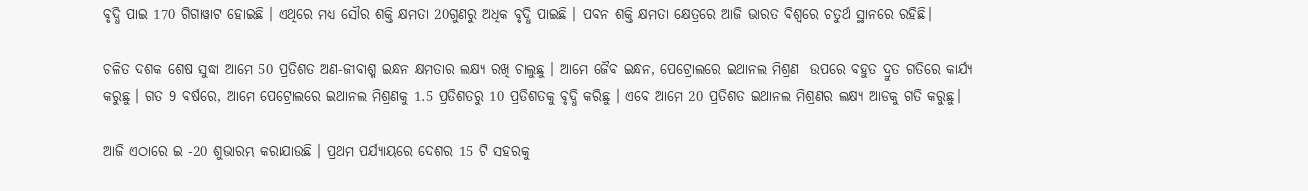ବୃଦ୍ଧି ପାଇ 170 ଗିଗାୱାଟ ହୋଇଛି । ଏଥିରେ ମଧ୍ୟ ସୌର ଶକ୍ତି କ୍ଷମତା 20ଗୁଣରୁ ଅଧିକ ବୃଦ୍ଧି ପାଇଛି । ପବନ ଶକ୍ତି କ୍ଷମତା କ୍ଷେତ୍ରରେ ଆଜି ଭାରତ ବିଶ୍ୱରେ ଚତୁର୍ଥ ସ୍ଥାନରେ ରହିଛି।

ଚଳିତ ଦଶକ ଶେଷ ସୁଦ୍ଧା ଆମେ 50 ପ୍ରତିଶତ ଅଣ-ଜୀବାଶ୍ମ ଇନ୍ଧନ କ୍ଷମତାର ଲକ୍ଷ୍ୟ ରଖି ଚାଲୁଛୁ । ଆମେ ଜୈବ ଇନ୍ଧନ, ପେଟ୍ରୋଲରେ ଇଥାନଲ ମିଶ୍ରଣ  ଉପରେ ବହୁତ ଦ୍ରୁତ ଗତିରେ କାର୍ଯ୍ୟ  କରୁଛୁ । ଗତ 9 ବର୍ଷରେ, ଆମେ ପେଟ୍ରୋଲରେ ଇଥାନଲ ମିଶ୍ରଣକୁ 1.5 ପ୍ରତିଶତରୁ 10 ପ୍ରତିଶତକୁ ବୃଦ୍ଧି କରିଛୁ । ଏବେ ଆମେ 20 ପ୍ରତିଶତ ଇଥାନଲ ମିଶ୍ରଣର ଲକ୍ଷ୍ୟ ଆଡକୁ ଗତି କରୁଛୁ।

ଆଜି ଏଠାରେ ଇ -20 ଶୁଭାରମ୍ଭ କରାଯାଉଛି । ପ୍ରଥମ ପର୍ଯ୍ୟାୟରେ ଦେଶର 15 ଟି ସହରକୁ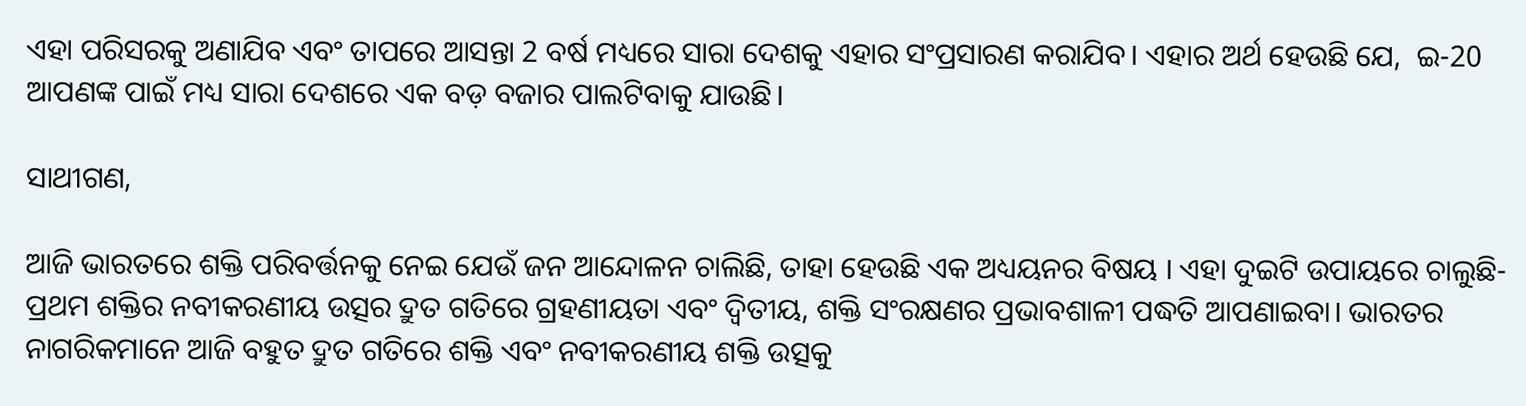ଏହା ପରିସରକୁ ଅଣାଯିବ ଏବଂ ତାପରେ ଆସନ୍ତା 2 ବର୍ଷ ମଧ୍ୟରେ ସାରା ଦେଶକୁ ଏହାର ସଂପ୍ରସାରଣ କରାଯିବ। ଏହାର ଅର୍ଥ ହେଉଛି ଯେ,  ଇ-20 ଆପଣଙ୍କ ପାଇଁ ମଧ୍ୟ ସାରା ଦେଶରେ ଏକ ବଡ଼ ବଜାର ପାଲଟିବାକୁ ଯାଉଛି।

ସାଥୀଗଣ,

ଆଜି ଭାରତରେ ଶକ୍ତି ପରିବର୍ତ୍ତନକୁ ନେଇ ଯେଉଁ ଜନ ଆନ୍ଦୋଳନ ଚାଲିଛି, ତାହା ହେଉଛି ଏକ ଅଧ୍ୟୟନର ବିଷୟ । ଏହା ଦୁଇଟି ଉପାୟରେ ଚାଲୁଛି- ପ୍ରଥମ ଶକ୍ତିର ନବୀକରଣୀୟ ଉତ୍ସର ଦ୍ରୁତ ଗତିରେ ଗ୍ରହଣୀୟତା ଏବଂ ଦ୍ୱିତୀୟ, ଶକ୍ତି ସଂରକ୍ଷଣର ପ୍ରଭାବଶାଳୀ ପଦ୍ଧତି ଆପଣାଇବା। ଭାରତର ନାଗରିକମାନେ ଆଜି ବହୁତ ଦ୍ରୁତ ଗତିରେ ଶକ୍ତି ଏବଂ ନବୀକରଣୀୟ ଶକ୍ତି ଉତ୍ସକୁ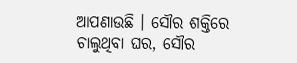ଆପଣାଉଛି । ସୌର ଶକ୍ତିରେ ଚାଲୁଥିବା ଘର, ସୌର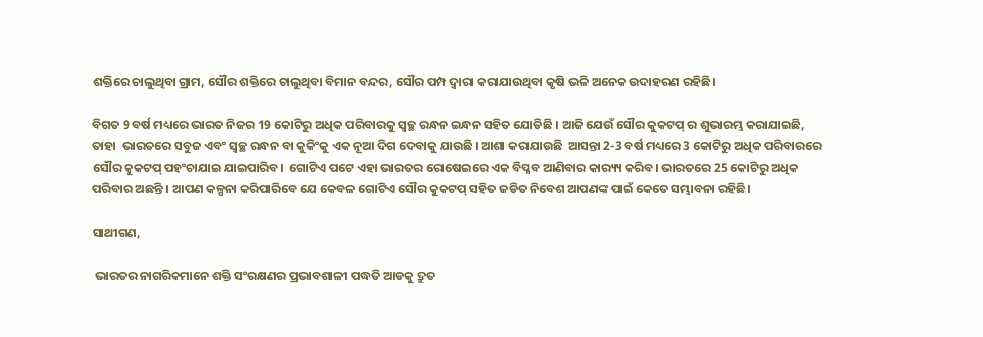ଶକ୍ତିରେ ଚାଲୁଥିବା ଗ୍ରାମ, ସୌର ଶକ୍ତିରେ ଚାଲୁଥିବା ବିମାନ ବନ୍ଦର, ସୌର ପମ୍ପ ଦ୍ବାରା କରାଯାଉଥିବା କୃଷି ଭଳି ଅନେକ ଉଦାହରଣ ରହିଛି।

ବିଗତ 9 ବର୍ଷ ମଧ୍ୟରେ ଭାରତ ନିଜର 19 କୋଟିରୁ ଅଧିକ ପରିବାରକୁ ସ୍ୱଚ୍ଛ ରନ୍ଧନ ଇନ୍ଧନ ସହିତ ଯୋଡିଛି । ଆଜି ଯେଉଁ ସୌର କୁକଟପ୍ ର ଶୁଭାରମ୍ଭ କରାଯାଇଛି, ତାହା  ଭାରତରେ ସବୁଜ ଏବଂ ସ୍ବଚ୍ଛ ରନ୍ଧନ ବା କୁକିଂକୁ ଏକ ନୂଆ ଦିଗ ଦେବାକୁ ଯାଉଛି । ଆଶା କରାଯାଉଛି  ଆସନ୍ତା 2-3 ବର୍ଷ ମଧ୍ୟରେ 3 କୋଟିରୁ ଅଧିକ ପରିବାରରେ ସୌର କୁକଟପ୍ ପହଂଚାଯାଇ ଯାଇପାରିବ।  ଗୋଟିଏ ପଟେ ଏହା ଭାରତର ରୋଷେଇରେ ଏକ ବିପ୍ଳବ ଆଣିବାର କାର‌୍ୟ୍ୟ କରିବ। ଭାରତରେ 25 କୋଟିରୁ ଅଧିକ ପରିବାର ଅଛନ୍ତି । ଆପଣ କଳ୍ପନା କରିପାରିବେ ଯେ କେବଳ ଗୋଟିଏ ସୌର କୁକଟପ୍ ସହିତ ଜଡିତ ନିବେଶ ଆପଣଙ୍କ ପାଇଁ କେତେ ସମ୍ଭାବନା ରହିଛି।

ସାଥୀଗଣ,

 ଭାରତର ନାଗରିକମାନେ ଶକ୍ତି ସଂରକ୍ଷଣର ପ୍ରଭାବଶାଳୀ ପଦ୍ଧତି ଆଡକୁ ଦ୍ରୁତ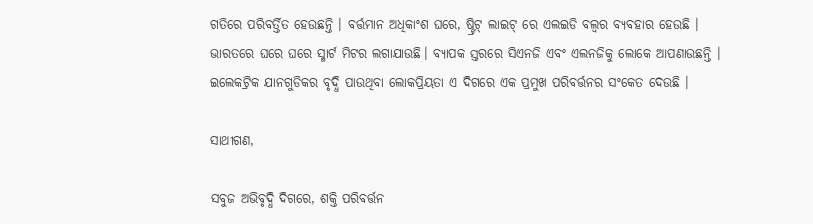ଗତିରେ ପରିବର୍ତ୍ତିତ ହେଉଛନ୍ତି । ବର୍ତ୍ତମାନ ଅଧିକାଂଶ ଘରେ, ଷ୍ଟ୍ରିଟ୍ ଲାଇଟ୍ ରେ ଏଲଇଡି ବଲ୍ବର ବ୍ୟବହାର ହେଉଛି । ଭାରତରେ ଘରେ ଘରେ ସ୍ମାର୍ଟ ମିଟର ଲଗାଯାଉଛି। ବ୍ୟାପକ ସ୍ତରରେ ସିଏନଜି ଏବଂ ଏଲନଜିକୁ ଲୋକେ ଆପଣାଉଛନ୍ତି । ଇଲେକଟ୍ରିକ ଯାନଗୁଡିକର ବୃଦ୍ଧି ପାଉଥିବା ଲୋକପ୍ରିୟତା ଏ ଦିଗରେ ଏକ ପ୍ରମୁଖ ପରିବର୍ତ୍ତନର ସଂକେତ ଦେଉଛି ।

ସାଥୀଗଣ,

ସବୁଜ ଅଭିବୃଦ୍ଧି ଦିଗରେ, ଶକ୍ତି ପରିବର୍ତ୍ତନ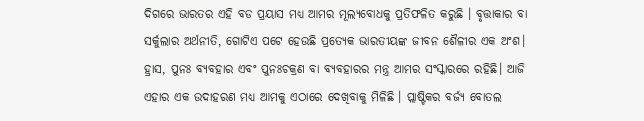ଦିଗରେ ଭାରତର ଏହି ବଡ ପ୍ରୟାସ ମଧ୍ୟ ଆମର ମୂଲ୍ୟବୋଧକୁ ପ୍ରତିଫଳିତ କରୁଛି । ବୃତ୍ତାକାର ବା ସର୍କୁଲାର ଅର୍ଥନୀତି, ଗୋଟିଏ ପଟେ ହେଉଛି ପ୍ରତ୍ୟେକ ଭାରତୀୟଙ୍କ ଜୀବନ ଶୈଳୀର ଏକ ଅଂଶ। ହ୍ରାସ, ପୁନଃ ବ୍ୟବହାର ଏବଂ ପୁନଃଚକ୍ରଣ ବା ବ୍ୟବହାରର ମନ୍ତ୍ର ଆମର ସଂସ୍କାରରେ ରହିଛି। ଆଜି ଏହାର ଏକ ଉଦାହରଣ ମଧ୍ୟ ଆମକୁ ଏଠାରେ ଦେଖିବାକୁ ମିଳିଛି । ପ୍ଲାଷ୍ଟିକର ବର୍ଜ୍ୟ ବୋତଲ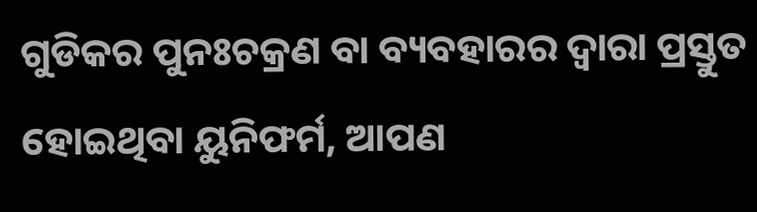ଗୁଡିକର ପୁନଃଚକ୍ରଣ ବା ବ୍ୟବହାରର ଦ୍ୱାରା ପ୍ରସ୍ତୁତ ହୋଇଥିବା ୟୁନିଫର୍ମ, ଆପଣ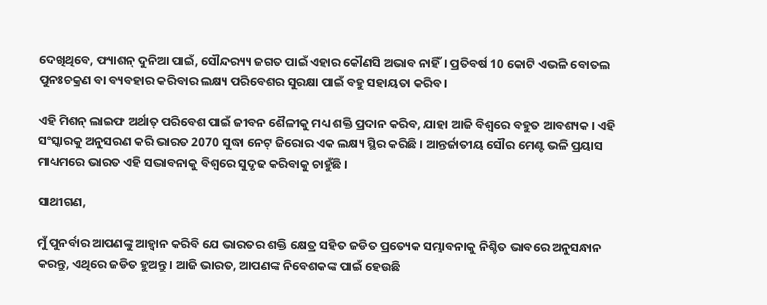ଦେଖିଥିବେ, ଫ୍ୟାଶନ୍ ଦୁନିଆ ପାଇଁ, ସୌନ୍ଦର‌୍ୟ୍ୟ ଜଗତ ପାଇଁ ଏହାର କୌଣସି ଅଭାବ ନାହିଁ। ପ୍ରତିବର୍ଷ 10 କୋଟି ଏଭଳି ବୋତଲ ପୁନଃଚକ୍ରଣ ବା ବ୍ୟବହାର କରିବାର ଲକ୍ଷ୍ୟ ପରିବେଶର ସୁରକ୍ଷା ପାଇଁ ବହୁ ସହାୟତା କରିବ।

ଏହି ମିଶନ୍ ଲାଇଫ ଅର୍ଥାତ୍ ପରିବେଶ ପାଇଁ ଜୀବନ ଶୈଳୀକୁ ମଧ୍ୟ ଶକ୍ତି ପ୍ରଦାନ କରିବ, ଯାହା ଆଜି ବିଶ୍ବରେ ବହୁତ ଆବଶ୍ୟକ । ଏହି ସଂସ୍କାରକୁ ଅନୁସରଣ କରି ଭାରତ 2070 ସୁଦ୍ଧା ନେଟ୍ ଜିରୋର ଏକ ଲକ୍ଷ୍ୟ ସ୍ଥିର କରିଛି । ଆନ୍ତର୍ଜାତୀୟ ସୌର ମେଣ୍ଟ ଭଳି ପ୍ରୟାସ ମାଧ୍ୟମରେ ଭାରତ ଏହି ସଦ୍ଭାବନାକୁ ବିଶ୍ୱରେ ସୁଦୃଢ କରିବାକୁ ଚାହୁଁଛି ।

ସାଥୀଗଣ,

ମୁଁ ପୁନର୍ବାର ଆପଣଙ୍କୁ ଆହ୍ବାନ କରିବି ଯେ ଭାରତର ଶକ୍ତି କ୍ଷେତ୍ର ସହିତ ଜଡିତ ପ୍ରତ୍ୟେକ ସମ୍ଭାବନାକୁ ନିଶ୍ଚିତ ଭାବରେ ଅନୁସନ୍ଧାନ କରନ୍ତୁ, ଏଥିରେ ଜଡିତ ହୁଅନ୍ତୁ । ଆଜି ଭାରତ, ଆପଣଙ୍କ ନିବେଶକଙ୍କ ପାଇଁ ହେଉଛି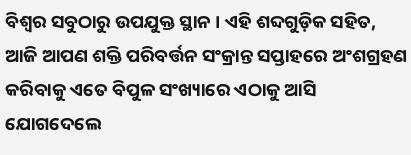ବିଶ୍ୱର ସବୁଠାରୁ ଉପଯୁକ୍ତ ସ୍ଥାନ । ଏହି ଶବ୍ଦଗୁଡ଼ିକ ସହିତ, ଆଜି ଆପଣ ଶକ୍ତି ପରିବର୍ତ୍ତନ ସଂକ୍ରାନ୍ତ ସପ୍ତାହରେ ଅଂଶଗ୍ରହଣ କରିବାକୁ ଏତେ ବିପୁଳ ସଂଖ୍ୟାରେ ଏଠାକୁ ଆସି ଯୋଗଦେଲେ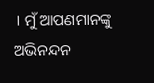। ମୁଁ ଆପଣମାନଙ୍କୁ  ଅଭିନନ୍ଦନ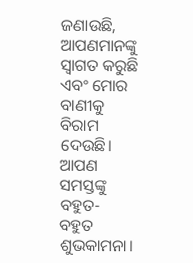ଜଣାଉଛି, ଆପଣମାନଙ୍କୁ ସ୍ୱାଗତ କରୁଛି ଏବଂ ମୋର ବାଣୀକୁ ବିରାମ ଦେଉଛି।  ଆପଣ ସମସ୍ତଙ୍କୁ ବହୁତ- ବହୁତ ଶୁଭକାମନା।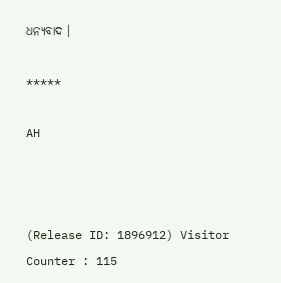ଧନ୍ୟବାଦ ।

*****

AH



(Release ID: 1896912) Visitor Counter : 115